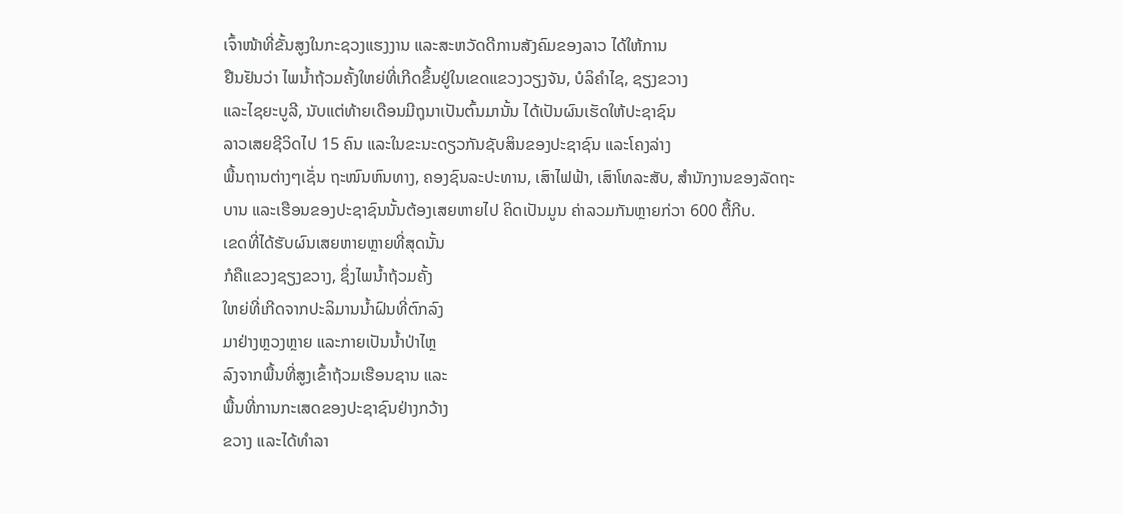ເຈົ້າໜ້າທີ່ຂັ້ນສູງໃນກະຊວງແຮງງານ ແລະສະຫວັດດີການສັງຄົມຂອງລາວ ໄດ້ໃຫ້ການ
ຢືນຢັນວ່າ ໄພນໍ້າຖ້ວມຄັ້ງໃຫຍ່ທີ່ເກີດຂຶ້ນຢູ່ໃນເຂດແຂວງວຽງຈັນ, ບໍລິຄໍາໄຊ, ຊຽງຂວາງ
ແລະໄຊຍະບູລີ, ນັບແຕ່ທ້າຍເດືອນມີຖຸນາເປັນຕົ້ນມານັ້ນ ໄດ້ເປັນຜົນເຮັດໃຫ້ປະຊາຊົນ
ລາວເສຍຊີວິດໄປ 15 ຄົນ ແລະໃນຂະນະດຽວກັນຊັບສິນຂອງປະຊາຊົນ ແລະໂຄງລ່າງ
ພື້ນຖານຕ່າງໆເຊັ່ນ ຖະໜົນຫົນທາງ, ຄອງຊົນລະປະທານ, ເສົາໄຟຟ້າ, ເສົາໂທລະສັບ, ສຳນັກງານຂອງລັດຖະບານ ແລະເຮືອນຂອງປະຊາຊົນນັ້ນຕ້ອງເສຍຫາຍໄປ ຄິດເປັນມູນ ຄ່າລວມກັນຫຼາຍກ່ວາ 600 ຕື້ກີບ.
ເຂດທີ່ໄດ້ຮັບຜົນເສຍຫາຍຫຼາຍທີ່ສຸດນັ້ນ
ກໍຄືແຂວງຊຽງຂວາງ, ຊຶ່ງໄພນໍ້າຖ້ວມຄັ້ງ
ໃຫຍ່ທີ່ເກີດຈາກປະລິມານນໍ້າຝົນທີ່ຕົກລົງ
ມາຢ່າງຫຼວງຫຼາຍ ແລະກາຍເປັນນໍ້າປ່າໄຫຼ
ລົງຈາກພື້ນທີ່ສູງເຂົ້າຖ້ວມເຮືອນຊານ ແລະ
ພື້ນທີ່ການກະເສດຂອງປະຊາຊົນຢ່າງກວ້າງ
ຂວາງ ແລະໄດ້ທໍາລາ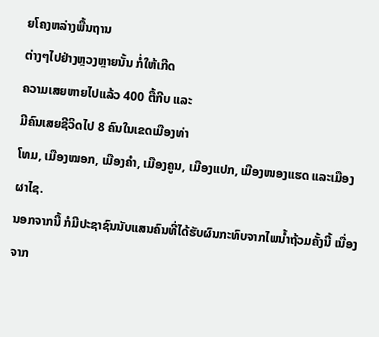ຍໂຄງຫລ່າງພື້ນຖານ
ຕ່າງໆໄປຢ່າງຫຼວງຫຼາຍນັ້ນ ກໍ່ໃຫ້ເກີດ
ຄວາມເສຍຫາຍໄປແລ້ວ 400 ຕື້ກີບ ແລະ
ມີຄົນເສຍຊີວິດໄປ 8 ຄົນໃນເຂດເມືອງທ່າ
ໂທມ, ເມືອງໝອກ, ເມືອງຄຳ, ເມືອງຄູນ, ເມືອງແປກ, ເມືອງໜອງແຮດ ແລະເມືອງ ຜາໄຊ.
ນອກຈາກນີ້ ກໍມີປະຊາຊົນນັບແສນຄົນທີ່ໄດ້ຮັບຜົນກະທົບຈາກໄພນໍ້າຖ້ວມຄັ້ງນີ້ ເນື່ອງຈາກ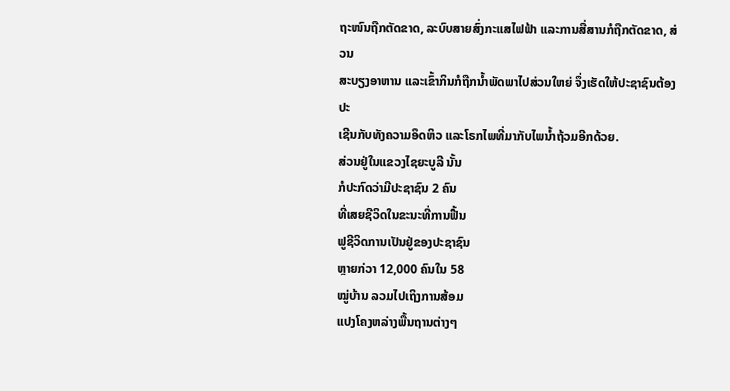ຖະໜົນຖືກຕັດຂາດ, ລະບົບສາຍສົ່ງກະແສໄຟຟ້າ ແລະການສື່ສານກໍຖືກຕັດຂາດ, ສ່ວນ
ສະບຽງອາຫານ ແລະເຂົ້າກິນກໍຖືກນໍ້າພັດພາໄປສ່ວນໃຫຍ່ ຈຶ່ງເຮັດໃຫ້ປະຊາຊົນຕ້ອງປະ
ເຊີນກັບທັງຄວາມອຶດຫິວ ແລະໂຣກໄພທີ່ມາກັບໄພນໍ້າຖ້ວມອີກດ້ວຍ.
ສ່ວນຢູ່ໃນແຂວງໄຊຍະບູລີ ນັ້ນ
ກໍປະກົດວ່າມີປະຊາຊົນ 2 ຄົນ
ທີ່ເສຍຊີວິດໃນຂະນະທີ່ການຟື້ນ
ຟູຊີວິດການເປັນຢູ່ຂອງປະຊາຊົນ
ຫຼາຍກ່ວາ 12,000 ຄົນໃນ 58
ໝູ່ບ້ານ ລວມໄປເຖິງການສ້ອມ
ແປງໂຄງຫລ່າງພື້ນຖານຕ່າງໆ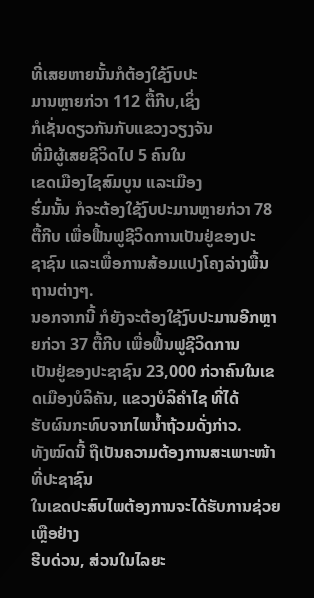ທີ່ເສຍຫາຍນັ້ນກໍຕ້ອງໃຊ້ງົບປະ
ມານຫຼາຍກ່ວາ 112 ຕື້ກີບ,ເຊິ່ງ
ກໍເຊັ່ນດຽວກັນກັບແຂວງວຽງຈັນ
ທີ່ມີຜູ້ເສຍຊີວິດໄປ 5 ຄົນໃນ
ເຂດເມືອງໄຊສົມບູນ ແລະເມືອງ
ຮົ່ມນັ້ນ ກໍຈະຕ້ອງໃຊ້ງົບປະມານຫຼາຍກ່ວາ 78 ຕື້ກີບ ເພື່ອຟື້ນຟູຊີວິດການເປັນຢູ່ຂອງປະ
ຊາຊົນ ແລະເພື່ອການສ້ອມແປງໂຄງລ່າງພື້ນຖານຕ່າງໆ.
ນອກຈາກນີ້ ກໍຍັງຈະຕ້ອງໃຊ້ງົບປະມານອີກຫຼາຍກ່ວາ 37 ຕື້ກີບ ເພື່ອຟື້ນຟູຊີວິດການ
ເປັນຢູ່ຂອງປະຊາຊົນ 23,000 ກ່ວາຄົນໃນເຂດເມືອງບໍລິຄັນ, ແຂວງບໍລິຄໍາໄຊ ທີ່ໄດ້
ຮັບຜົນກະທົບຈາກໄພນໍ້າຖ້ວມດັ່ງກ່າວ.
ທັງໝົດນີ້ ຖືເປັນຄວາມຕ້ອງການສະເພາະໜ້າທີ່ປະຊາຊົນ
ໃນເຂດປະສົບໄພຕ້ອງການຈະໄດ້ຮັບການຊ່ວຍເຫຼືອຢ່າງ
ຮີບດ່ວນ, ສ່ວນໃນໄລຍະ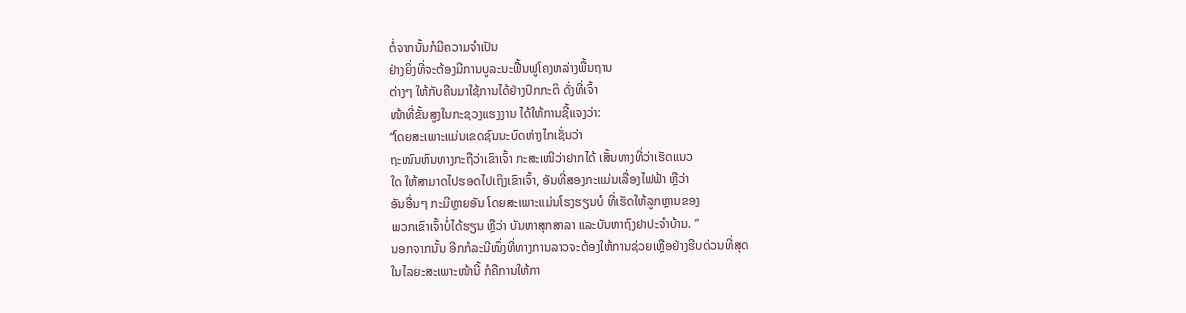ຕໍ່ຈາກນັ້ນກໍມີຄວາມຈຳເປັນ
ຢ່າງຍິ່ງທີ່ຈະຕ້ອງມີການບູລະນະຟື້ນຟູໂຄງຫລ່າງພື້ນຖານ
ຕ່າງໆ ໃຫ້ກັບຄືນມາໃຊ້ການໄດ້ຢ່າງປົກກະຕິ ດັ່ງທີ່ເຈົ້າ
ໜ້າທີ່ຂັ້ນສູງໃນກະຊວງແຮງງານ ໄດ້ໃຫ້ການຊີ້ແຈງວ່າ:
“ໂດຍສະເພາະແມ່ນເຂດຊົນນະບົດຫ່າງໄກເຊັ່ນວ່າ
ຖະໜົນຫົນທາງກະຖືວ່າເຂົາເຈົ້າ ກະສະເໜີວ່າຢາກໄດ້ ເສັ້ນທາງທີ່ວ່າເຮັດແນວ
ໃດ ໃຫ້ສາມາດໄປຮອດໄປເຖິງເຂົາເຈົ້າ, ອັນທີ່ສອງກະແມ່ນເລື່ອງໄຟຟ້າ ຫຼືວ່າ
ອັນອື່ນໆ ກະມີຫຼາຍອັນ ໂດຍສະເພາະແມ່ນໂຮງຮຽນບໍ ທີ່ເຮັດໃຫ້ລູກຫຼານຂອງ
ພວກເຂົາເຈົ້າບໍ່ໄດ້ຮຽນ ຫຼືວ່າ ບັນຫາສຸກສາລາ ແລະບັນຫາຖົງຢາປະຈໍາບ້ານ. ”
ນອກຈາກນັ້ນ ອີກກໍລະນີໜຶ່ງທີ່ທາງການລາວຈະຕ້ອງໃຫ້ການຊ່ວຍເຫຼືອຢ່າງຮີບດ່ວນທີ່ສຸດ
ໃນໄລຍະສະເພາະໜ້ານີ້ ກໍຄືການໃຫ້ກາ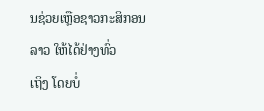ນຊ່ວຍເຫຼືອຊາວກະສິກອນລາວ ໃຫ້ໄດ້ຢ່າງທົ່ວ
ເຖິງ ໂດຍບໍ່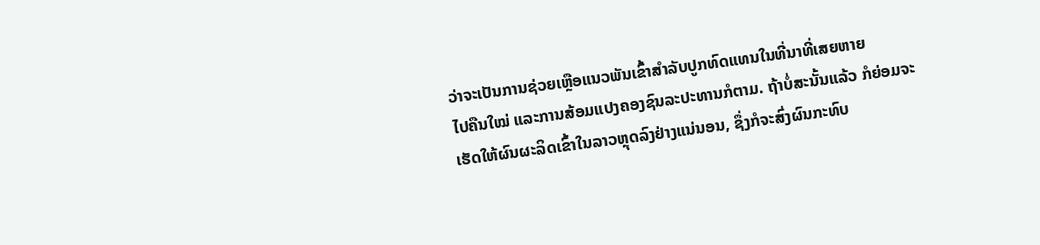ວ່າຈະເປັນການຊ່ວຍເຫຼືອແນວພັນເຂົ້າສໍາລັບປູກທົດແທນໃນທີ່ນາທີ່ເສຍຫາຍ
ໄປຄືນໃໝ່ ແລະການສ້ອມແປງຄອງຊົນລະປະທານກໍຕາມ. ຖ້າບໍ່ສະນັ້ນແລ້ວ ກໍຍ່ອມຈະ
ເຮັດໃຫ້ຜົນຜະລິດເຂົ້າໃນລາວຫຼຸດລົງຢ່າງແນ່ນອນ, ຊຶ່ງກໍຈະສົ່ງຜົນກະທົບ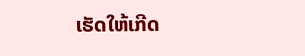ເຮັດໃຫ້ເກີດ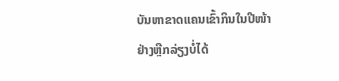ບັນຫາຂາດແຄນເຂົ້າກິນໃນປີໜ້າ ຢ່າງຫຼີກລ່ຽງບໍ່ໄດ້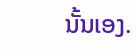ນັ້ນເອງ.